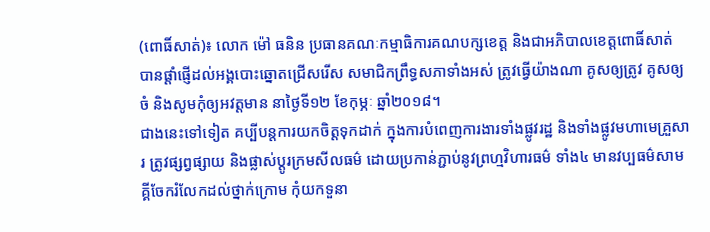(ពោធិ៍សាត់)៖ លោក ម៉ៅ ធនិន ប្រធានគណៈកម្មាធិការគណបក្សខេត្ត និងជាអភិបាលខេត្តពោធិ៍សាត់ បានផ្តាំផ្ញើដល់អង្គបោះឆ្នោតជ្រើសរើស សមាជិកព្រឹទ្ធសភាទាំងអស់ ត្រូវធ្វើយ៉ាងណា គូសឲ្យត្រូវ គូសឲ្យចំ និងសូមកុំឲ្យអវត្តមាន នាថ្ងៃទី១២ ខែកុម្ភៈ ឆ្នាំ២០១៨។
ជាងនេះទៅទៀត គប្បីបន្តការយកចិត្តទុកដាក់ ក្នុងការបំពេញការងារទាំងផ្លូវរដ្ឋ និងទាំងផ្លូវមហាមេគ្រួសារ ត្រូវផ្សព្វផ្សាយ និងផ្លាស់ប្តូរក្រមសីលធម៌ ដោយប្រកាន់ភ្ជាប់នូវព្រហ្មវិហារធម៌ ទាំង៤ មានវប្បធម៌សាមគ្គីចែករំលែកដល់ថ្នាក់ក្រោម កុំយកទួនា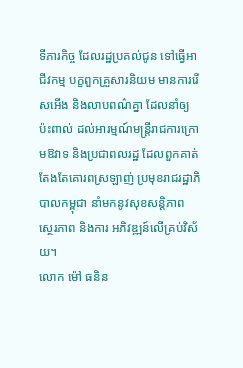ទីភារកិច្ច ដែលរដ្ឋប្រគល់ជូន ទៅធ្វើអាជីវកម្ម បក្ខពួកគ្រួសារនិយម មានការរើសអើង និងលាបពណ៌គ្នា ដែលនាំឲ្យ ប៉ះពាល់ ដល់អារម្មណ៍មន្ត្រីរាជការក្រោមឱវាទ និងប្រជាពលរដ្ឋ ដែលពួកគាត់តែងតែគោរពស្រឡាញ់ ប្រមុខរាជរដ្ឋាភិបាលកម្ពុជា នាំមកនូវសុខសន្តិភាព ស្ថេរភាព និងការ អភិវឌ្ឍន៍លើគ្រប់វិស័យ។
លោក ម៉ៅ ធនិន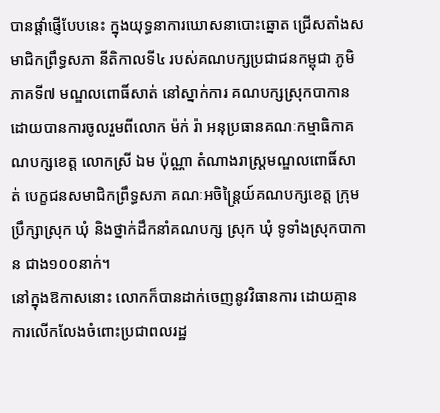បានផ្តាំផ្ញើបែបនេះ ក្នុងយុទ្ធនាការឃោសនាបោះឆ្នោត ជ្រើសតាំងសមាជិកព្រឹទ្ធសភា នីតិកាលទី៤ របស់គណបក្សប្រជាជនកម្ពុជា ភូមិភាគទី៧ មណ្ឌលពោធិ៍សាត់ នៅស្នាក់ការ គណបក្សស្រុកបាកាន ដោយបានការចូលរួមពីលោក ម៉ក់ រ៉ា អនុប្រធានគណៈកម្មាធិកាគណបក្សខេត្ត លោកស្រី ឯម ប៉ុណ្ណា តំណាងរាស្ត្រមណ្ឌលពោធិ៍សាត់ បេក្ខជនសមាជិកព្រឹទ្ធសភា គណៈអចិន្ត្រៃយ៍គណបក្សខេត្ត ក្រុមប្រឹក្សាស្រុក ឃុំ និងថ្នាក់ដឹកនាំគណបក្ស ស្រុក ឃុំ ទូទាំងស្រុកបាកាន ជាង១០០នាក់។
នៅក្នុងឱកាសនោះ លោកក៏បានដាក់ចេញនូវវិធានការ ដោយគ្មានការលើកលែងចំពោះប្រជាពលរដ្ឋ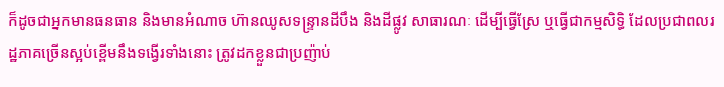ក៏ដូចជាអ្នកមានធនធាន និងមានអំណាច ហ៊ានឈូសទន្ទ្រានដីបឹង និងដីផ្លូវ សាធារណៈ ដើម្បីធ្វើស្រែ ឬធ្វើជាកម្មសិទ្ធិ ដែលប្រជាពលរដ្ឋភាគច្រើនស្អប់ខ្ពើមនឹងទង្វើរទាំងនោះ ត្រូវដកខ្លួនជាប្រញ៉ាប់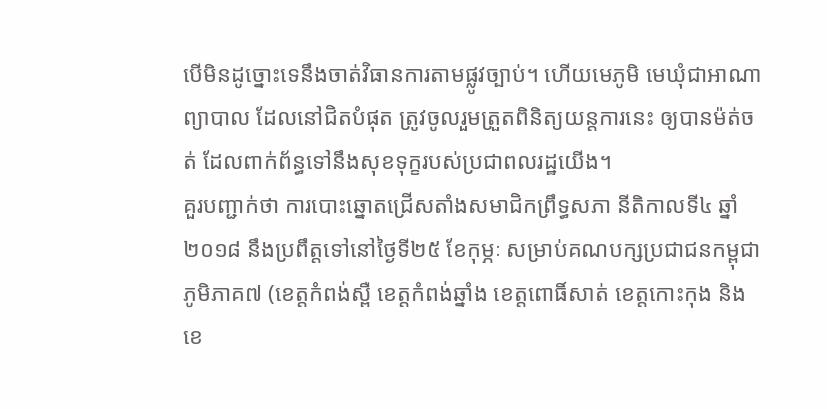បើមិនដូច្នោះទេនឹងចាត់វិធានការតាមផ្លូវច្បាប់។ ហើយមេភូមិ មេឃុំជាអាណាព្យាបាល ដែលនៅជិតបំផុត ត្រូវចូលរួមត្រួតពិនិត្យយន្តការនេះ ឲ្យបានម៉ត់ចត់ ដែលពាក់ព័ន្ធទៅនឹងសុខទុក្ខរបស់ប្រជាពលរដ្ឋយើង។
គួរបញ្ជាក់ថា ការបោះឆ្នោតជ្រើសតាំងសមាជិកព្រឹទ្ធសភា នីតិកាលទី៤ ឆ្នាំ២០១៨ នឹងប្រពឹត្តទៅនៅថ្ងៃទី២៥ ខែកុម្ភៈ សម្រាប់គណបក្សប្រជាជនកម្ពុជា ភូមិភាគ៧ (ខេត្តកំពង់ស្ពឺ ខេត្តកំពង់ឆ្នាំង ខេត្តពោធិ៍សាត់ ខេត្តកោះកុង និងខេ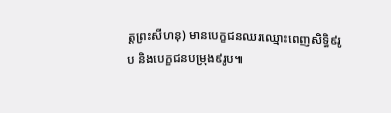ត្តព្រះសីហនុ) មានបេក្ខជនឈរឈ្មោះពេញសិទ្ធិ៩រូប និងបេក្ខជនបម្រុង៩រូប៕